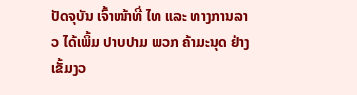ປັດຈຸບັນ ເຈົ້າໜ້າທີ່ ໄທ ແລະ ທາງການລາວ ໄດ້ເພິ້ມ ປາບປາມ ພວກ ຄ້າມະນຸດ ຢ່າງ ເຂັ້ມງວ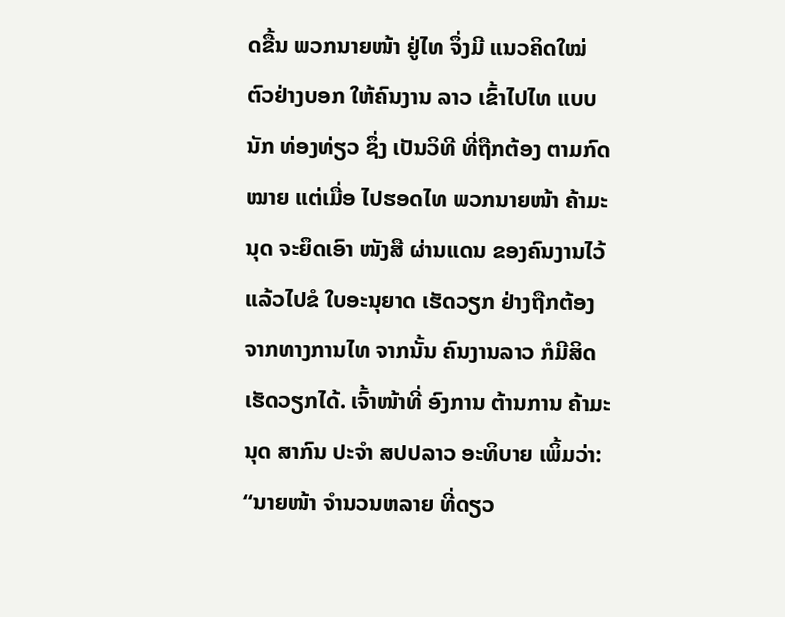ດຂື້ນ ພວກນາຍໜ້າ ຢູ່ໄທ ຈຶ່ງມີ ແນວຄິດໃໝ່ ຕົວຢ່າງບອກ ໃຫ້ຄົນງານ ລາວ ເຂົ້າໄປໄທ ແບບນັກ ທ່ອງທ່ຽວ ຊຶ່ງ ເປັນວິທີ ທີ່ຖືກຕ້ອງ ຕາມກົດໝາຍ ແຕ່ເມື່ອ ໄປຮອດໄທ ພວກນາຍໜ້າ ຄ້າມະນຸດ ຈະຍຶດເອົາ ໜັງສື ຜ່ານແດນ ຂອງຄົນງານໄວ້ ແລ້ວໄປຂໍ ໃບອະນຸຍາດ ເຮັດວຽກ ຢ່າງຖືກຕ້ອງ ຈາກທາງການໄທ ຈາກນັ້ນ ຄົນງານລາວ ກໍມີສິດ ເຮັດວຽກໄດ້. ເຈົ້າໜ້າທີ່ ອົງການ ຕ້ານການ ຄ້າມະນຸດ ສາກົນ ປະຈຳ ສປປລາວ ອະທິບາຍ ເພິ້ມວ່າ:
“ນາຍໜ້າ ຈຳນວນຫລາຍ ທີ່ດຽວ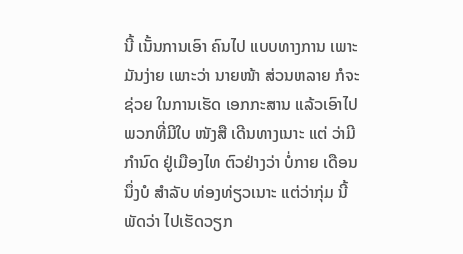ນີ້ ເນັ້ນການເອົາ ຄົນໄປ ແບບທາງການ ເພາະມັນງ່າຍ ເພາະວ່າ ນາຍໜ້າ ສ່ວນຫລາຍ ກໍຈະຊ່ວຍ ໃນການເຮັດ ເອກກະສານ ແລ້ວເອົາໄປ ພວກທີ່ມີໃບ ໜັງສື ເດີນທາງເນາະ ແຕ່ ວ່າມີກຳນົດ ຢູ່ເມືອງໄທ ຕົວຢ່າງວ່າ ບໍ່ກາຍ ເດືອນນຶ່ງບໍ ສໍາລັບ ທ່ອງທ່ຽວເນາະ ແຕ່ວ່າກຸ່ມ ນີ້ພັດວ່າ ໄປເຮັດວຽກ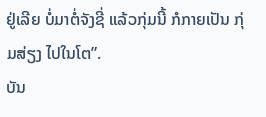ຢູ່ເລີຍ ບໍ່ມາຕໍ່ຈັງຊີ່ ແລ້ວກຸ່ມນີ້ ກໍກາຍເປັນ ກຸ່ມສ່ຽງ ໄປໃນໂຕ”.
ບັນ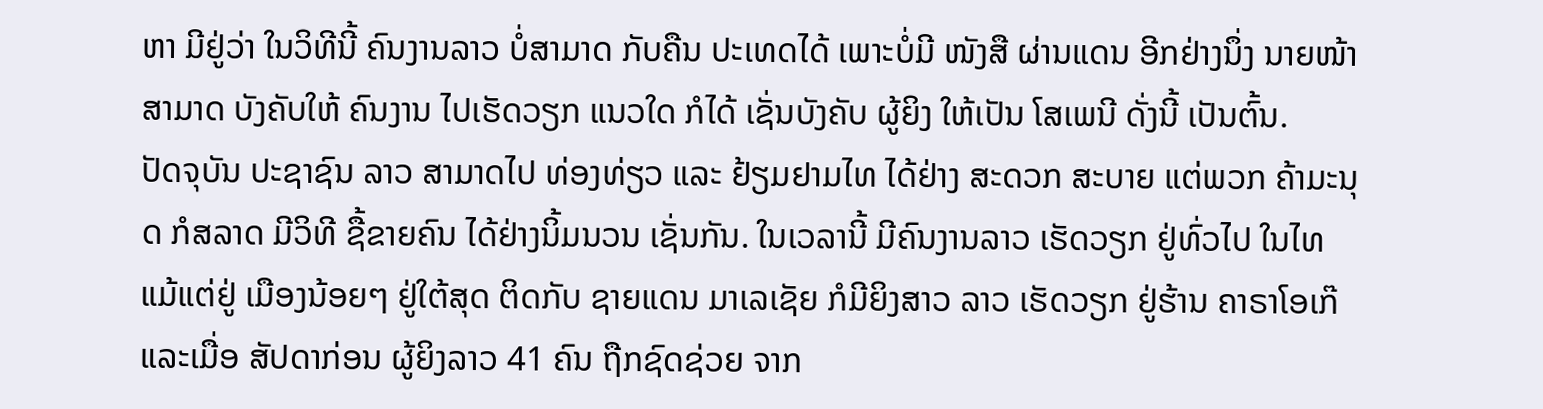ຫາ ມີຢູ່ວ່າ ໃນວິທີນີ້ ຄົນງານລາວ ບໍ່ສາມາດ ກັບຄືນ ປະເທດໄດ້ ເພາະບໍ່ມີ ໜັງສື ຜ່ານແດນ ອີກຢ່າງນຶ່ງ ນາຍໜ້າສາມາດ ບັງຄັບໃຫ້ ຄົນງານ ໄປເຮັດວຽກ ແນວໃດ ກໍໄດ້ ເຊັ່ນບັງຄັບ ຜູ້ຍິງ ໃຫ້ເປັນ ໂສເພນີ ດັ່ງນີ້ ເປັນຕົ້ນ.
ປັດຈຸບັນ ປະຊາຊົນ ລາວ ສາມາດໄປ ທ່ອງທ່ຽວ ແລະ ຢ້ຽມຢາມໄທ ໄດ້ຢ່າງ ສະດວກ ສະບາຍ ແຕ່ພວກ ຄ້າມະນຸດ ກໍສລາດ ມີວິທີ ຊື້ຂາຍຄົນ ໄດ້ຢ່າງນິ້ມນວນ ເຊັ່ນກັນ. ໃນເວລານີ້ ມີຄົນງານລາວ ເຮັດວຽກ ຢູ່ທົ່ວໄປ ໃນໄທ ແມ້ແຕ່ຢູ່ ເມືອງນ້ອຍໆ ຢູ່ໃຕ້ສຸດ ຕິດກັບ ຊາຍແດນ ມາເລເຊັຍ ກໍມີຍິງສາວ ລາວ ເຮັດວຽກ ຢູ່ຮ້ານ ຄາຣາໂອເກ໊ ແລະເມື່ອ ສັປດາກ່ອນ ຜູ້ຍິງລາວ 41 ຄົນ ຖືກຊົດຊ່ວຍ ຈາກ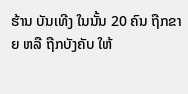ຮ້ານ ບັນເທີງ ໃນນັ້ນ 20 ຄົນ ຖືກຂາຍ ຫລື ຖືກບັງຄັບ ໃຫ້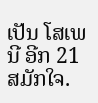ເປັນ ໂສເພນີ ອີກ 21 ສມັກໃຈ.